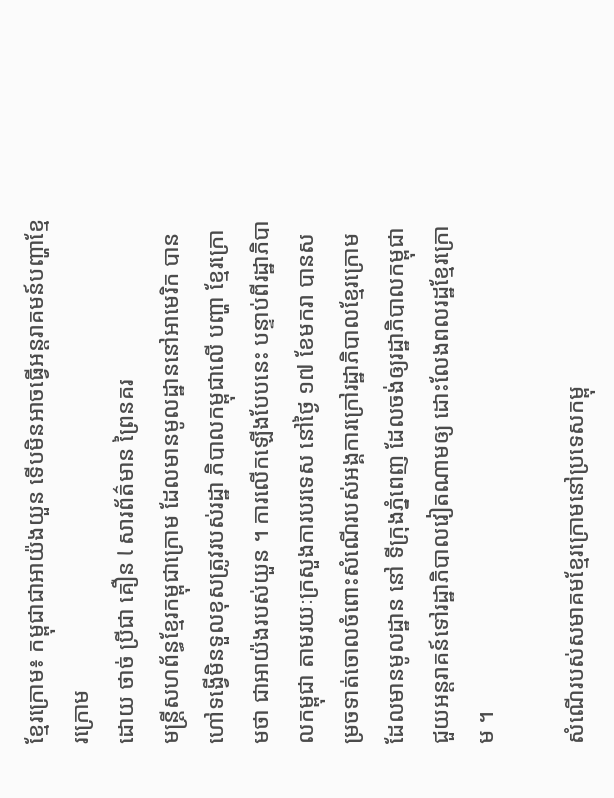ខ្មែរក្រោម៖ កម្ពុជាជាអាយ៉ងយួន ទើបមិនអាចធ្វើអន្តរាគមន៍បញ្ហាខ្មែរក្រោម
ដោយ ថាច់ ប្រីជា គឿន l សារព័ត៌មាន ព្រៃនគរ
មន្ត្រីសហព័ន្ធខ្មែរកម្ពុជាក្រោម ដែលមានមូលដ្ឋាននៅអាមេរិក បានហៅទង្វើមិនទួលខុសត្រូវរបស់រដ្ឋា ភិបាលកម្ពុជាលើ បញ្ហា ខ្មែរក្រោមថា ជាអាយ៉ងរបស់យួន ។ ការលើកឡើងបែបនេះ បន្ទាប់ពីរដ្ឋាភិបាលកម្ពុជា តាមរយៈក្រសួងការបរទេស នៅថ្ងៃ ១៧ ខែមករា បានសម្រចទាត់ចោលចំពោះសំណើរបស់អង្គការក្រៅរដ្ឋាភិបាលខ្មែរក្រោម ដែលមានមូលដ្ឋាន នៅ ទីក្រុងភ្នំពេញ ដែលចង់ឲ្យរដ្ឋាភិបាលកម្ពុជាជួយអន្តរាគន៍ទៅរដ្ឋាភិបាលវៀតណាមឲ្យ ដោះលែងពលរដ្ឋខ្មែរក្រោម ។

សំណើរបស់សមាគមខ្មែរក្រោមនៅប្រទេសកម្ពុ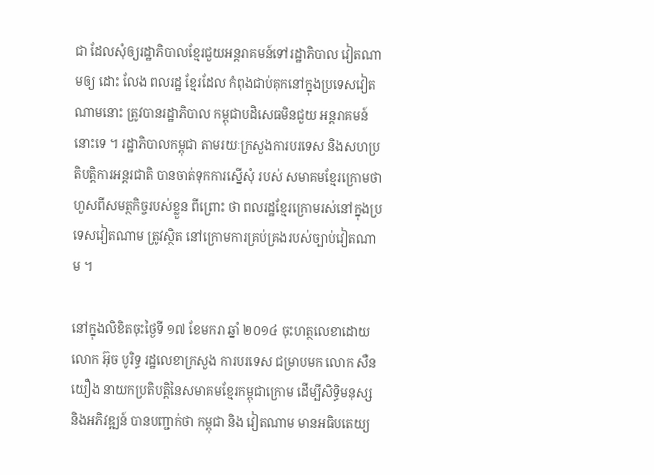ជា ដែលសុំឲ្យរដ្ឋាភិបាលខ្មែរជួយអន្តរាគមន៍ទៅរដ្ឋាភិបាល វៀតណាមឲ្យ ដោះ លែង ពលរដ្ឋ ខ្មែរដែល កំពុងជាប់គុកនៅក្នុងប្រទេសវៀតណាមនោះ ត្រូវបានរដ្ឋាភិបាល កម្ពុជាបដិសេធមិនជួយ អន្តរាគមន៍ នោះទេ ។ រដ្ឋាភិបាលកម្ពុជា តាមរយៈក្រសួងការបរទេស និងសហប្រ តិបត្តិការអន្តរជាតិ បានចាត់ទុកការស្នើសុំ របស់ សមាគមខ្មែរក្រោមថា ហួសពីសមត្ថកិច្ចរបស់ខ្លួន ពីព្រោះ ថា ពលរដ្ឋខ្មែរក្រោមរស់នៅក្នុងប្រទេសវៀតណាម ត្រូវស្ថិត នៅក្រោមការគ្រប់គ្រងរបស់ច្បាប់វៀតណាម ។

នៅក្នុងលិខិតចុះថ្ងៃទី ១៧ ខែមករា ឆ្នាំ ២០១៤ ចុះហត្ថលេខាដោយ លោក អ៊ុច បូរិទ្ធ រដ្ឋលេខាក្រសួង ការបរទេស ជម្រាបមក លោក សឺន យឿង នាយកប្រតិបត្តិនៃសមាគមខ្មែរកម្ពុជាក្រោម ដើម្បីសិទ្ធិមនុស្ស និងអភិវឌ្ឍន៍ បានបញ្ជាក់ថា កម្ពុជា និង វៀតណាម មានអធិបតេយ្យ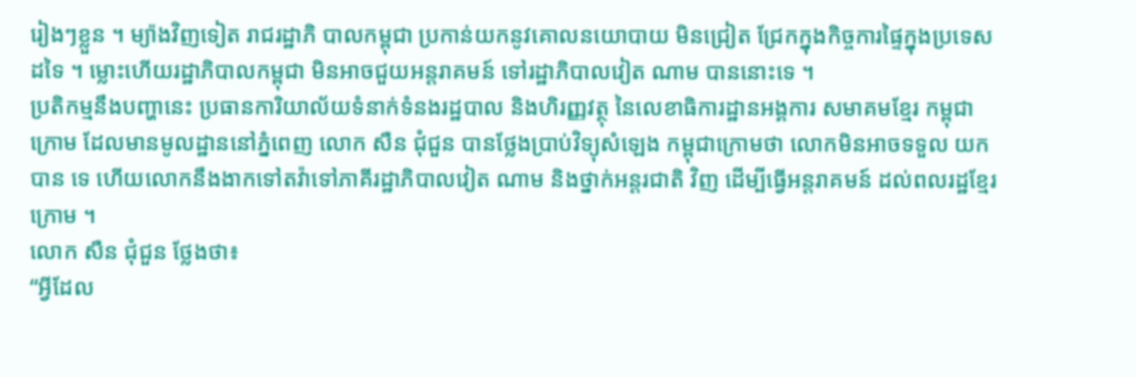រៀងៗខ្លួន ។ ម្យ៉ាងវិញទៀត រាជរដ្ឋាភិ បាលកម្ពុជា ប្រកាន់យកនូវគោលនយោបាយ មិនជ្រៀត ជ្រែកក្នុងកិច្ចការផ្ទៃក្នុងប្រទេសដទៃ ។ ម្លោះហើយរដ្ឋាភិបាលកម្ពុជា មិនអាចជួយអន្តរាគមន៍ ទៅរដ្ឋាភិបាលវៀត ណាម បាននោះទេ ។
ប្រតិកម្មនឹងបញ្ហានេះ ប្រធានការិយាល័យទំនាក់ទំនងរដ្ឋបាល និងហិរញ្ញវត្ថុ នៃលេខាធិការដ្ឋានអង្គការ សមាគមខ្មែរ កម្ពុជា ក្រោម ដែលមានមូលដ្ឋាននៅភ្នំពេញ លោក សឺន ជុំជួន បានថ្លែងប្រាប់វិទ្យុសំឡេង កម្ពុជាក្រោមថា លោកមិនអាចទទួល យកបាន ទេ ហើយលោកនឹងងាកទៅតវ៉ាទៅភាគីរដ្ឋាភិបាលវៀត ណាម និងថ្នាក់អន្តរជាតិ វិញ ដើម្បីធ្វើអន្តរាគមន៍ ដល់ពលរដ្ឋខ្មែរក្រោម ។
លោក សឺន ជុំជួន ថ្លែងថា៖
“អ្វីដែល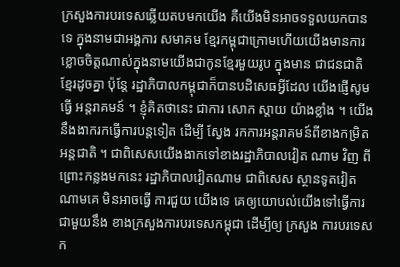ក្រសួងការបរទេសឆ្លើយតបមកយើង គឺយើងមិនអាចទទួលយកបានទេ ក្នុងនាមជាអង្គការ សមាគម ខ្មែរកម្ពុជាក្រោមហើយយើងមានការខ្លោចចិត្តណាស់ក្នុងនាមយើងជាកូនខ្មែរមួយរូប ក្នុងមាន ជាជនជាតិ ខ្មែរដូចគ្នា ប៉ុន្តែ រដ្ឋាភិបាលកម្ពុជាក៏បានបដិសេធអ្វីដែល យើងផ្ញើសូមធ្វើ អន្តរាគមន៍ ។ ខ្ញុំគិតថានេះ ជាការ សោក ស្ដាយ យ៉ាងខ្លាំង ។ យើងនឹងងាករកធ្វើការបន្តទៀត ដើម្បី ស្វែង រកការអន្តរាគមន៍ពីខាងកម្រិតអន្តជាតិ ។ ជាពិសេសយើងងាកទៅខាងរដ្ឋាភិបាលវៀត ណាម វិញ ពីព្រោះកន្លងមកនេះ រដ្ឋាភិបាលវៀតណាម ជាពិសេស ស្ថានទូតវៀតណាមគេ មិនអាចធ្វើ ការជួយ យើងទេ គេឲ្យយោបល់យើងទៅធ្វើការជាមួយនឹង ខាងក្រសួងការបរទេសកម្ពុជា ដើម្បីឲ្យ ក្រសួង ការបរទេសក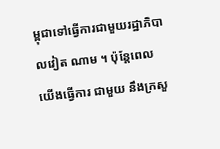ម្ពុជាទៅធ្វើការជាមួយរដ្ឋាភិបាលវៀត ណាម ។ ប៉ុន្តែពេល យើងធ្វើការ ជាមួយ នឹងក្រសួ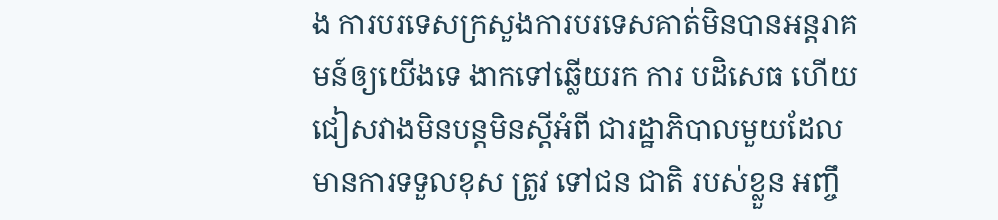ង ការបរទេសក្រសួងការបរទេសគាត់មិនបានអន្តរាគមន៍ឲ្យយើងទេ ងាកទៅឆ្លើយរក ការ បដិសេធ ហើយជៀសវាងមិនបន្តមិនស្ដីអំពី ជារដ្ឋាភិបាលមួយដែលមានការទទួលខុស ត្រូវ ទៅជន ជាតិ របស់ខ្លួន អញ្ចឹ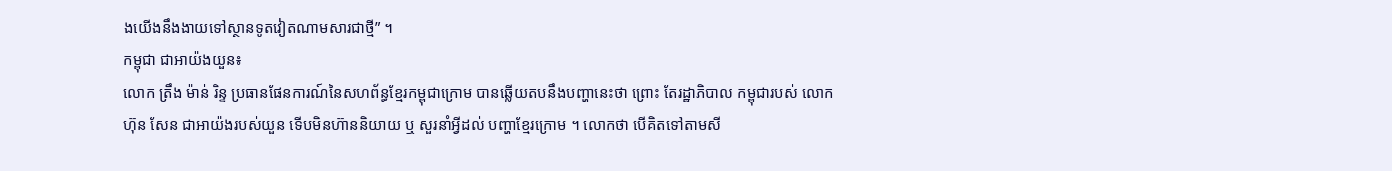ងយើងនឹងងាយទៅស្ថានទូតវៀតណាមសារជាថ្មី” ។
កម្ពុជា ជាអាយ៉ងយួន៖
លោក ត្រឹង ម៉ាន់ រិន្ទ ប្រធានផែនការណ៍នៃសហព័ន្ធខ្មែរកម្ពុជាក្រោម បានឆ្លើយតបនឹងបញ្ហានេះថា ព្រោះ តែរដ្ឋាភិបាល កម្ពុជារបស់ លោក ហ៊ុន សែន ជាអាយ៉ងរបស់យួន ទើបមិនហ៊ាននិយាយ ឬ សួរនាំអ្វីដល់ បញ្ហាខ្មែរក្រោម ។ លោកថា បើគិតទៅតាមសី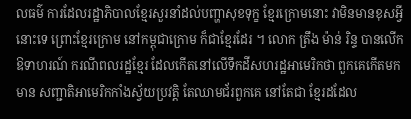លធម៌ ការដែលរដ្ឋាភិបាលខ្មែរសួរនាំដល់បញ្ហាសុខទុក្ខ ខ្មែរក្រោមនោះ វាមិនមានខុសអ្វីនោះទេ ព្រោះខ្មែរក្រោម នៅកម្ពុជាក្រោម ក៏ជាខ្មែរដែរ ។ លោក ត្រឹង ម៉ាន់ រិន្ទ បានលើកឱទាហរណ៍ ករណីពលរដ្ឋខ្មែរ ដែលកើតនៅលើទឹកដីសហរដ្ឋអាមេរិកថា ពួកគេកើតមកមាន សញ្ជាតិអាមេរិកកាំងស្វ័យប្រវត្តិ តែឈាមជ័រពួកគេ នៅតែជា ខ្មែរដដែល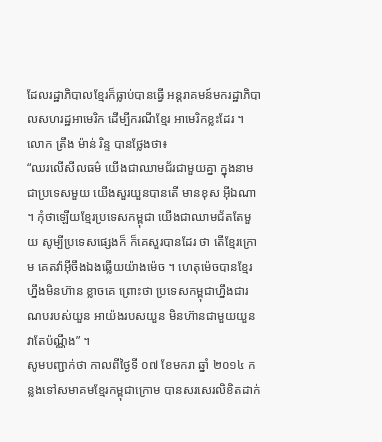ដែលរដ្ឋាភិបាលខ្មែរក៏ធ្លាប់បានធ្វើ អន្តរាគមន៍មករដ្ឋាភិបាលសហរដ្ឋអាមេរិក ដើម្បីករណីខ្មែរ អាមេរិកខ្លះដែរ ។
លោក ត្រឹង ម៉ាន់ រិន្ទ បានថ្លែងថា៖
“ឈរលើសីលធម៌ យើងជាឈាមជ័រជាមួយគ្នា ក្នុងនាមជាប្រទេសមួយ យើងសួរយួនបានតើ មានខុស អ៊ីឯណា ។ កុំថាឡើយខ្មែរប្រទេសកម្ពុជា យើងជាឈាមជ័តតែមួយ សូម្បីប្រទេសផ្សេងក៏ ក៏គេសួរបានដែរ ថា តើខ្មែរក្រោម គេតវ៉ាអ៊ីចឹងឯងឆ្លើយយ៉ាងម៉េច ។ ហេតុម៉េចបានខ្មែរហ្នឹងមិនហ៊ាន ខ្លាចគេ ព្រោះថា ប្រទេសកម្ពុជាហ្នឹងជារណបរបស់យួន អាយ៉ងរបសយួន មិនហ៊ានជាមួយយួន វាតែប៉ណ្ណឹង” ។
សូមបញ្ជាក់ថា កាលពីថ្ងៃទី ០៧ ខែមករា ឆ្នាំ ២០១៤ កន្លងទៅសមាគមខ្មែរកម្ពុជាក្រោម បានសរសេរលិខិតដាក់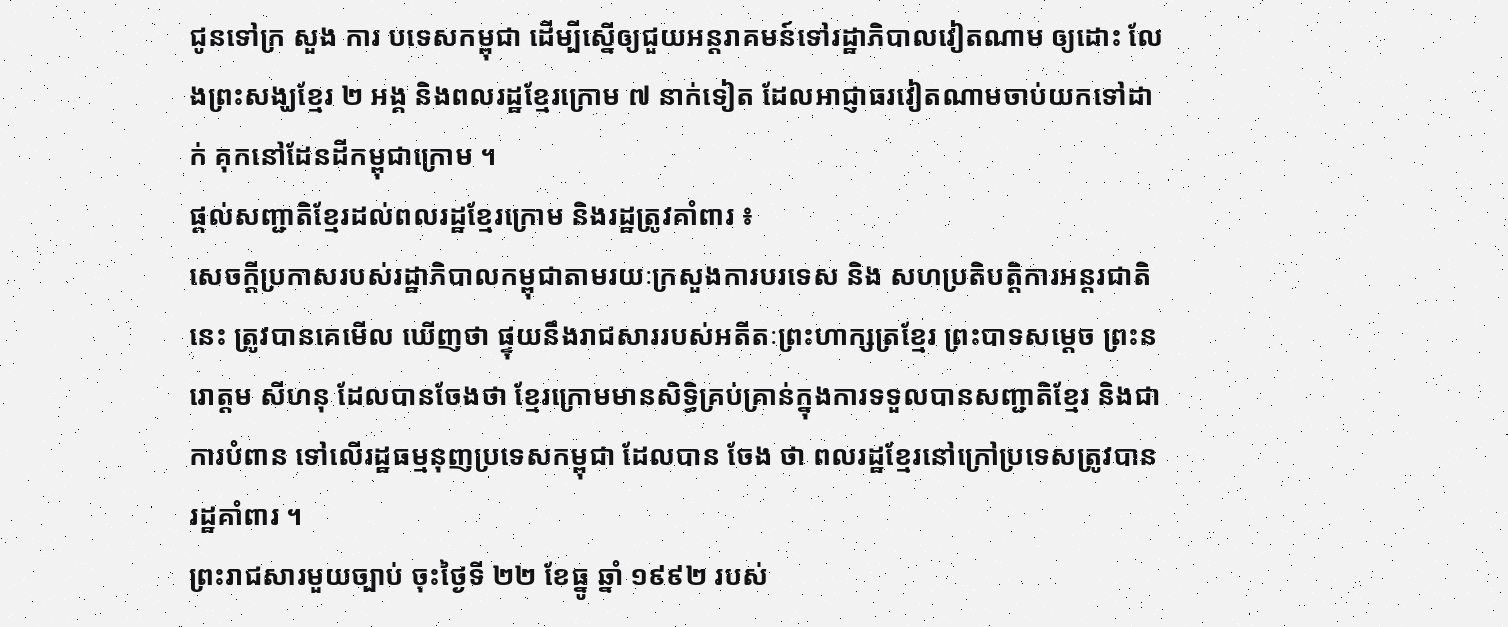ជូនទៅក្រ សួង ការ បទេសកម្ពុជា ដើម្បីស្នើឲ្យជួយអន្តរាគមន៍ទៅរដ្ឋាភិបាលវៀតណាម ឲ្យដោះ លែងព្រះសង្ឃខ្មែរ ២ អង្គ និងពលរដ្ឋខ្មែរក្រោម ៧ នាក់ទៀត ដែលអាជ្ញាធរវៀតណាមចាប់យកទៅដាក់ គុកនៅដែនដីកម្ពុជាក្រោម ។
ផ្ដល់សញ្ជាតិខ្មែរដល់ពលរដ្ឋខ្មែរក្រោម និងរដ្ឋត្រូវគាំពារ ៖
សេចក្ដីប្រកាសរបស់រដ្ឋាភិបាលកម្ពុជាតាមរយៈក្រសួងការបរទេស និង សហប្រតិបត្តិការអន្តរជាតិ នេះ ត្រូវបានគេមើល ឃើញថា ផ្ទុយនឹងរាជសាររបស់អតីតៈព្រះហាក្សត្រខ្មែរ ព្រះបាទសម្ដេច ព្រះនរោត្ដម សីហនុ ដែលបានចែងថា ខ្មែរក្រោមមានសិទ្ធិគ្រប់គ្រាន់ក្នុងការទទួលបានសញ្ជាតិខ្មែរ និងជាការបំពាន ទៅលើរដ្ឋធម្មនុញប្រទេសកម្ពុជា ដែលបាន ចែង ថា ពលរដ្ឋខ្មែរនៅក្រៅប្រទេសត្រូវបានរដ្ឋគាំពារ ។
ព្រះរាជសារមួយច្បាប់ ចុះថ្ងៃទី ២២ ខែធ្នូ ឆ្នាំ ១៩៩២ របស់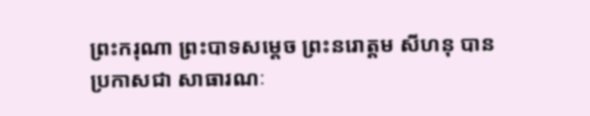ព្រះករុណា ព្រះបាទសម្ដេច ព្រះនរោត្ដម សីហនុ បានប្រកាសជា សាធារណៈ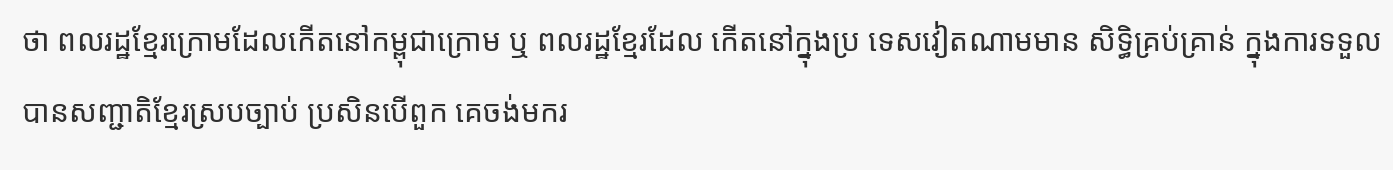ថា ពលរដ្ឋខ្មែរក្រោមដែលកើតនៅកម្ពុជាក្រោម ឬ ពលរដ្ឋខ្មែរដែល កើតនៅក្នុងប្រ ទេសវៀតណាមមាន សិទ្ធិគ្រប់គ្រាន់ ក្នុងការទទួលបានសញ្ជាតិខ្មែរស្របច្បាប់ ប្រសិនបើពួក គេចង់មករ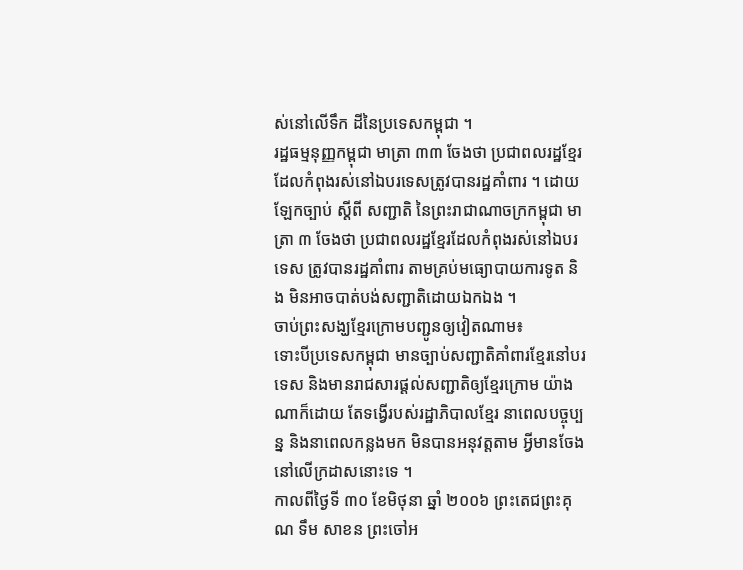ស់នៅលើទឹក ដីនៃប្រទេសកម្ពុជា ។
រដ្ឋធម្មនុញ្ញកម្ពុជា មាត្រា ៣៣ ចែងថា ប្រជាពលរដ្ឋខ្មែរដែលកំពុងរស់នៅឯបរទេសត្រូវបានរដ្ឋគាំពារ ។ ដោយឡែកច្បាប់ ស្ដីពី សញ្ជាតិ នៃព្រះរាជាណាចក្រកម្ពុជា មាត្រា ៣ ចែងថា ប្រជាពលរដ្ឋខ្មែរដែលកំពុងរស់នៅឯបរទេស ត្រូវបានរដ្ឋគាំពារ តាមគ្រប់មធ្យោបាយការទូត និង មិនអាចបាត់បង់សញ្ជាតិដោយឯកឯង ។
ចាប់ព្រះសង្ឃខ្មែរក្រោមបញ្ជូនឲ្យវៀតណាម៖
ទោះបីប្រទេសកម្ពុជា មានច្បាប់សញ្ជាតិគាំពារខ្មែរនៅបរទេស និងមានរាជសារផ្ដល់សញ្ជាតិឲ្យខ្មែរក្រោម យ៉ាងណាក៏ដោយ តែទង្វើរបស់រដ្ឋាភិបាលខ្មែរ នាពេលបច្ចុប្បន្ន និងនាពេលកន្លងមក មិនបានអនុវត្តតាម អ្វីមានចែងនៅលើក្រដាសនោះទេ ។
កាលពីថ្ងៃទី ៣០ ខែមិថុនា ឆ្នាំ ២០០៦ ព្រះតេជព្រះគុណ ទឹម សាខន ព្រះចៅអ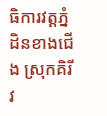ធិការវត្តភ្នំដិនខាងជើង ស្រុកគិរីវ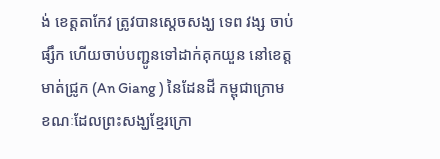ង់ ខេត្តតាកែវ ត្រូវបានស្តេចសង្ឃ ទេព វង្ស ចាប់ផ្សឹក ហើយចាប់បញ្ជូនទៅដាក់គុកយួន នៅខេត្ត មាត់ជ្រូក (An Giang ) នៃដែនដី កម្ពុជាក្រោម ខណៈដែលព្រះសង្ឃខ្មែរក្រោ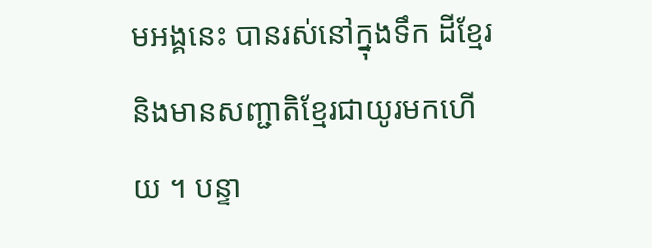មអង្គនេះ បានរស់នៅក្នុងទឹក ដីខ្មែរ និងមានសញ្ជាតិខ្មែរជាយូរមកហើយ ។ បន្ទា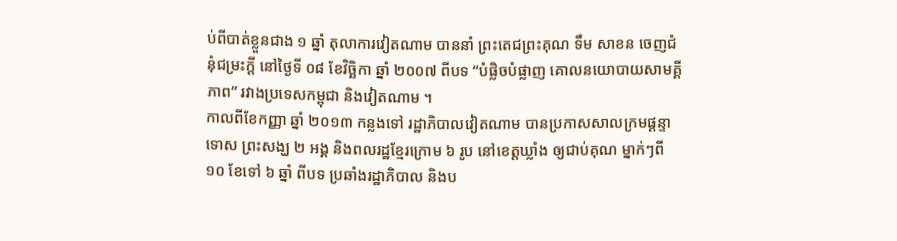ប់ពីបាត់ខ្លួនជាង ១ ឆ្នាំ តុលាការវៀតណាម បាននាំ ព្រះតេជព្រះគុណ ទឹម សាខន ចេញជំនុំជម្រះក្ដី នៅថ្ងៃទី ០៨ ខែវិច្ឆិកា ឆ្នាំ ២០០៧ ពីបទ “បំផ្លិចបំផ្លាញ គោលនយោបាយសាមគ្គីភាព” រវាងប្រទេសកម្ពុជា និងវៀតណាម ។
កាលពីខែកញ្ញា ឆ្នាំ ២០១៣ កន្លងទៅ រដ្ឋាភិបាលវៀតណាម បានប្រកាសសាលក្រមផ្ដន្ទាទោស ព្រះសង្ឃ ២ អង្គ និងពលរដ្ឋខ្មែរក្រោម ៦ រូប នៅខេត្តឃ្លាំង ឲ្យជាប់គុណ ម្នាក់ៗពី ១០ ខែទៅ ៦ ឆ្នាំ ពីបទ ប្រឆាំងរដ្ឋាភិបាល និងប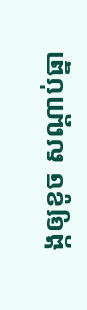ង្កឲ្យខូច សណ្ដាប់ធ្នា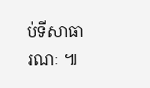ប់ទីសាធារណៈ ៕